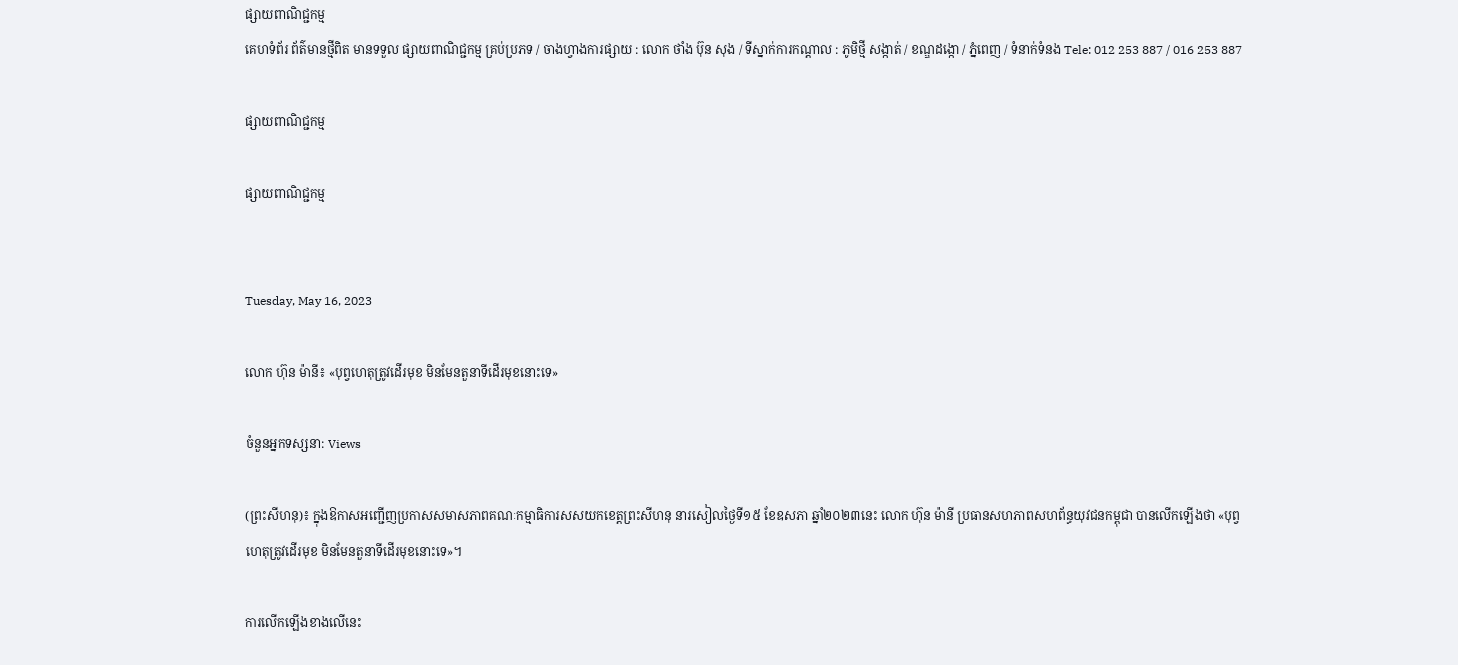ផ្សាយពាណិជ្ជកម្ម
គេហទំព័រ ព័ត៌មានថ្មីពិត មានទទួល ផ្សាយពាណិជ្ជកម្ម គ្រប់ប្រភទ / ចាងហ្វាងការផ្សាយ : លោក ថាំង ប៊ុន សុង / ទីស្នាក់ការកណ្តាល : ភូមិថ្មី សង្កាត់ / ខណ្ឌដង្កោ / ភ្នំពេញ / ទំនាក់ទំនង Tele: 012 253 887 / 016 253 887

ផ្សាយពាណិជ្ជកម្ម

ផ្សាយពាណិជ្ជកម្ម


Tuesday, May 16, 2023

លោក ហ៊ុន ម៉ានី៖ «បុព្វហេតុត្រូវដើរមុខ មិនមែនតួនាទីដើរមុខនោះទេ»

ចំនួនអ្នកទស្សនា: Views

(ព្រះសីហនុ)៖ ក្នុងឱកាសអញ្ជើញប្រកាសសមាសភាពគណៈកម្មាធិការសសយកខេត្តព្រះសីហនុ នារសៀលថ្ងៃទី១៥ ខែឧសភា ឆ្នាំ២០២៣នេះ លោក ហ៊ុន ម៉ានី ប្រធានសហភាពសហព័ន្ធយុវជនកម្ពុជា បានលើកឡើងថា «បុព្វហេតុត្រូវដើរមុខ មិនមែនតួនាទីដើរមុខនោះទេ»។

ការលើកឡើងខាងលើនេះ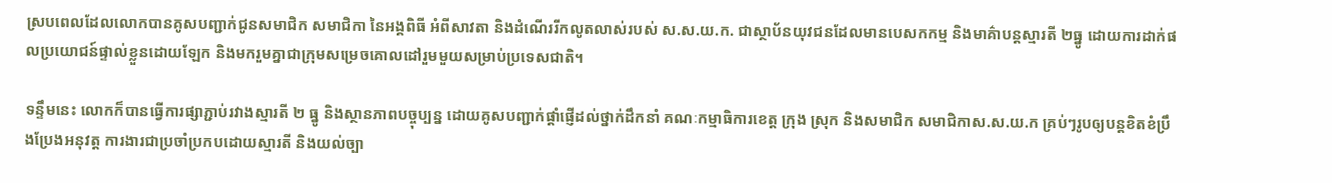ស្របពេលដែលលោកបានគូសបញ្ជាក់ជូនសមាជិក សមាជិកា នៃអង្គពិធី អំពីសាវតា និងដំណើររីកលូតលាស់របស់ ស.ស.យ.ក. ជាស្ថាប័នយុវជនដែលមានបេសកកម្ម និងមាគ៌ាបន្តស្មារតី ២ធ្នូ ដោយការដាក់ផលប្រយោជន៍ផ្ទាល់ខ្លួនដោយឡែក និងមករួមគ្នាជាក្រុមសម្រេចគោលដៅរួមមួយសម្រាប់ប្រទេសជាតិ។

ទន្ទឹមនេះ លោកក៏បានធ្វើការផ្សាភ្ជាប់រវាងស្មារតី ២ ធ្នូ និងស្ថានភាពបច្ចុប្បន្ន ដោយគូសបញ្ជាក់ផ្តាំផ្ញើដល់ថ្នាក់ដឹកនាំ គណៈកម្មាធិការខេត្ត ក្រុង ស្រុក និងសមាជិក សមាជិកាស.ស.យ.ក គ្រប់ៗរូបឲ្យបន្តខិតខំប្រឹងប្រែងអនុវត្ត ការងារជាប្រចាំប្រកបដោយស្មារតី និងយល់ច្បា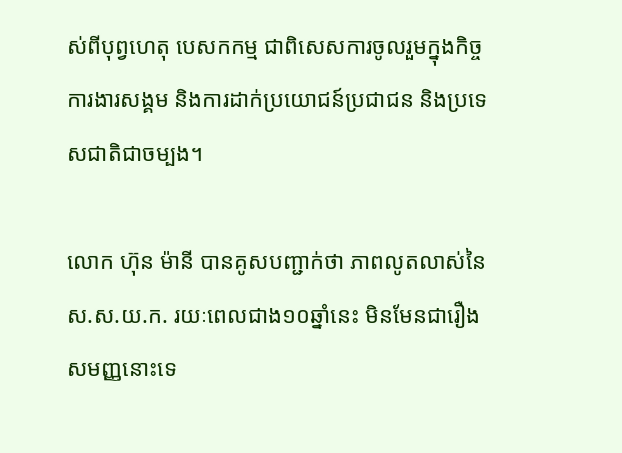ស់ពីបុព្វហេតុ បេសកកម្ម ជាពិសេសការចូលរួមក្នុងកិច្ចការងារសង្គម និងការដាក់ប្រយោជន៍ប្រជាជន និងប្រទេសជាតិជាចម្បង។

លោក ហ៊ុន ម៉ានី បានគូសបញ្ជាក់ថា ភាពលូតលាស់នៃ ស.ស.យ.ក. រយៈពេលជាង១០ឆ្នាំនេះ មិនមែនជារឿងសមញ្ញនោះទេ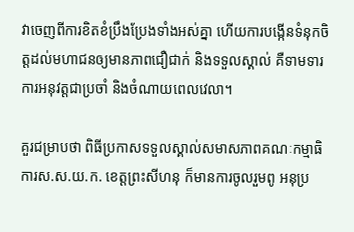វាចេញពីការខិតខំប្រឹងប្រែងទាំងអស់គ្នា ហើយការបង្កើនទំនុកចិត្តដល់មហាជនឲ្យមានភាពជឿជាក់ និងទទួលស្គាល់ គឺទាមទារការអនុវត្តជាប្រចាំ និងចំណាយពេលវេលា។

គួរជម្រាបថា ពិធីប្រកាសទទួលស្គាល់សមាសភាពគណៈកម្មាធិការស.ស.យ.ក. ខេត្តព្រះសីហនុ ក៏មានការចូលរួមពូ អនុប្រ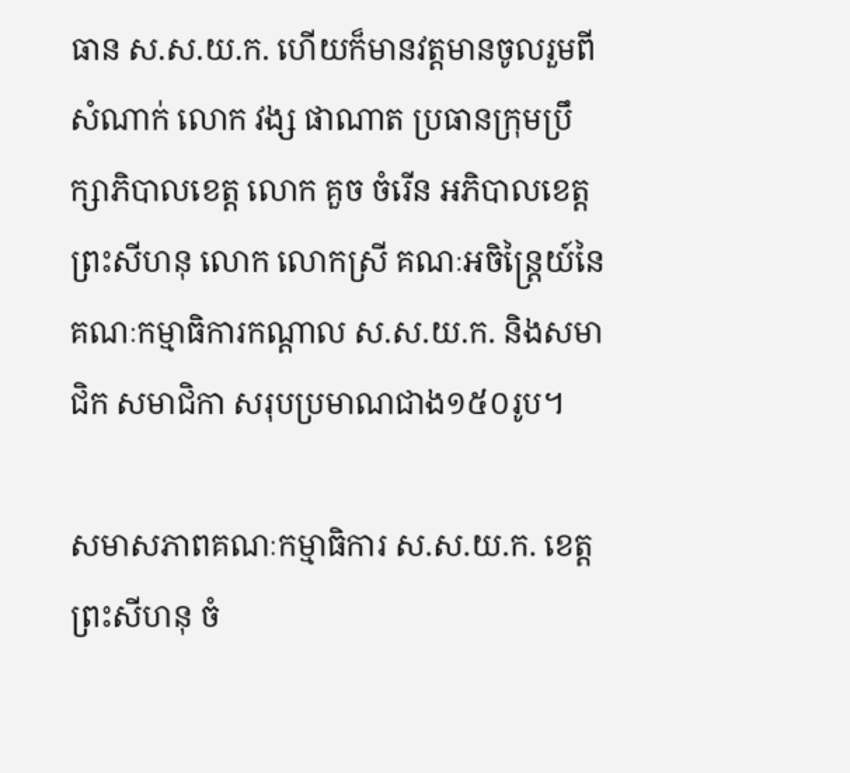ធាន ស.ស.យ.ក. ហើយក៏មានវត្តមានចូលរួមពីសំណាក់ លោក វង្ស ផាណាត ប្រធានក្រុមប្រឹក្សាភិបាលខេត្ត លោក គួច ចំរើន អភិបាលខេត្តព្រះសីហនុ លោក លោកស្រី គណៈអចិន្រៃ្តយ៍នៃគណៈកម្មាធិការកណ្ដាល ស.ស.យ.ក. និងសមាជិក សមាជិកា សរុបប្រមាណជាង១៥០រូប។

សមាសភាពគណៈកម្មាធិការ ស.ស.យ.ក. ខេត្តព្រះសីហនុ ចំ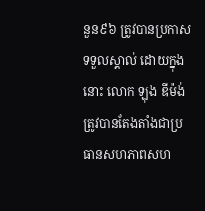នួន៩៦ ត្រូវបានប្រកាសទទួលស្គាល់ ដោយក្នុងនោះ លោក ឡុង ឌីម៉ង់ ត្រូវបានតែងតាំងជាប្រធានសហភាពសហ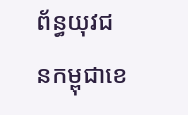ព័ន្ធយុវជនកម្ពុជាខេ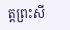ត្តព្រះសី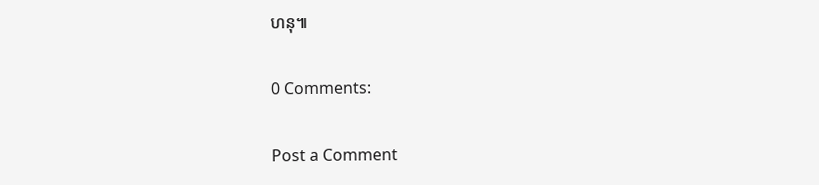ហនុ៕

0 Comments:

Post a Comment